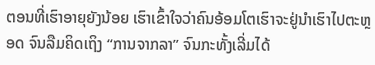ຕອນທີ່ເຮົາອາຍຸຍັງນ້ອຍ ເຮົາເຂົ້າໃຈວ່າຄົນອ້ອມໂຕເຮົາຈະຢູ່ນຳເຮົາໄປຕະຫຼອດ ຈົນລືມຄິດເຖິງ “ການຈາກລາ” ຈົນກະທັ້ງເລີ່ມໄດ້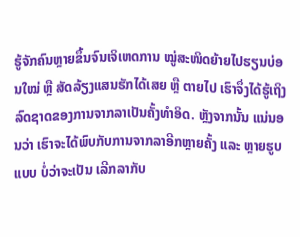ຮູ້ຈັກຄົນຫຼາຍຂຶ້ນຈົນເຈິເຫດການ ໝູ່ສະໜິດຍ້າຍໄປຮຽນບ່ອນໃໝ່ ຫຼື ສັດລ້ຽງແສນຮັກໄດ້ເສຍ ຫຼື ຕາຍໄປ ເຮົາຈຶ່ງໄດ້ຮູ້ເຖິງລົດຊາດຂອງການຈາກລາເປັນຄັ້ງທຳອິດ. ຫຼັງຈາກນັ້ນ ແນ່ນອນວ່າ ເຮົາຈະໄດ້ພົບກັບການຈາກລາອີກຫຼາຍຄັ້ງ ແລະ ຫຼາຍຮູບແບບ ບໍ່ວ່າຈະເປັນ ເລີກລາກັບ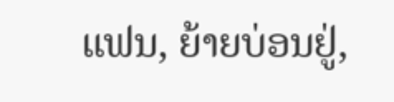ແຟນ, ຍ້າຍບ່ອນຢູ່,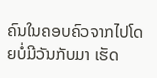ຄົນໃນຄອບຄົວຈາກໄປໂດຍບໍ່ມີວັນກັບມາ ເຮັດ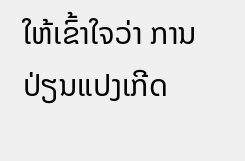ໃຫ້ເຂົ້າໃຈວ່າ ການປ່ຽນແປງເກີດ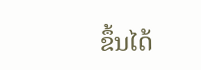ຂຶ້ນໄດ້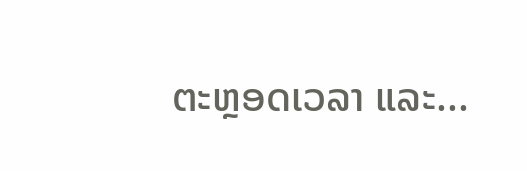ຕະຫຼອດເວລາ ແລະ...